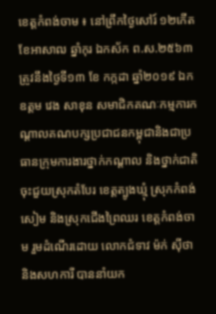ខេត្តកំពង់ចាម ៖ នៅព្រឹកថ្ងៃសៅរ៍ ១២កើត ខែអាសាឍ ឆ្នាំកុរ ឯកស័ក ព.ស.២៥៦៣ ត្រូវនឹងថ្ងៃទី១៣ ខែ កក្កដា ឆ្នាំ២០១៩ ឯកឧត្តម វេង សាខុន សមាជិកគណៈកម្មការកណ្តាលគណបក្សប្រជាជនកម្ពុជានិងជាប្រធានក្រុមការងារថ្នាក់កណ្តាល និងថ្នាក់ជាតិ ចុះជួយស្រុកតំបែរ ខេត្តត្បូងឃ្មុំ ស្រុកកំពង់សៀម និងស្រុកជើងព្រៃឈរ ខេត្តកំពង់ចាម រួមដំណើរដោយ លោកជំទាវ ម៉ក់ ស៊ីថា និងសហការី បាននាំយក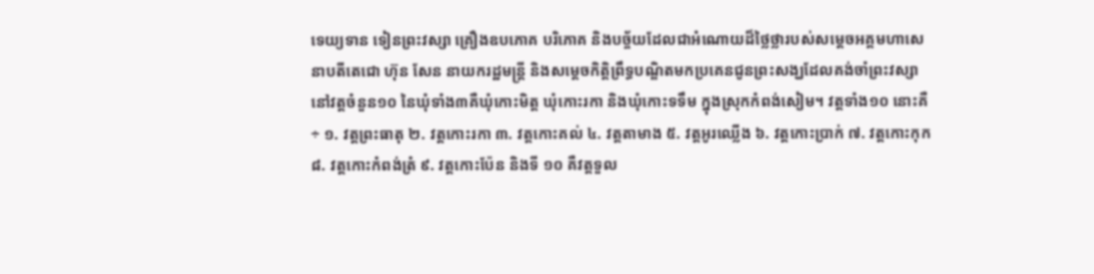ទេយ្យទាន ទៀនព្រះវស្សា គ្រឿងឧបភោគ បរិភោគ និងបច្ច័យដែលជាអំណោយដ៏ថ្លៃថ្លារបស់សម្តេចអគ្គមហាសេនាបតីតេជោ ហ៊ុន សែន នាយករដ្ឋមន្រ្តី និងសម្តេចកិត្តិព្រឹទ្ធបណ្ឌិតមកប្រគេនជូនព្រះសង្ឃដែលគង់ចាំព្រះវស្សានៅវត្តចំនួន១០ នៃឃុំទាំង៣គឺឃុំកោះមិត្ត ឃុំកោះរកា និងឃុំកោះទទឹម ក្នុងស្រុកកំពង់សៀម។ វត្តទាំង១០ នោះគឺ÷ ១. វត្តព្រះធាតុ ២. វត្តកោះរកា ៣. វត្តកោះគល់ ៤. វត្តតាមាង ៥. វត្តអូរឈ្លើង ៦. វត្តកោះប្រាក់ ៧. វត្តកោះកុក ៨. វត្តកោះកំពង់ត្រំ ៩. វត្តកោះប៉ែន និងទី ១០ គឺវត្តទួល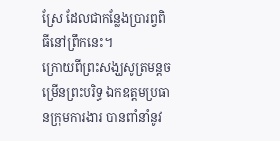ស្រែ ដែលជាកន្លែងប្រារព្វពិធីនៅព្រឹកនេះ។
ក្រោយពីព្រះសង្ឃសូត្រមន្តចម្រើនព្រះបរិទ្ធ ឯកឧត្តមប្រធានក្រុមការងារ បានពាំនាំនូវ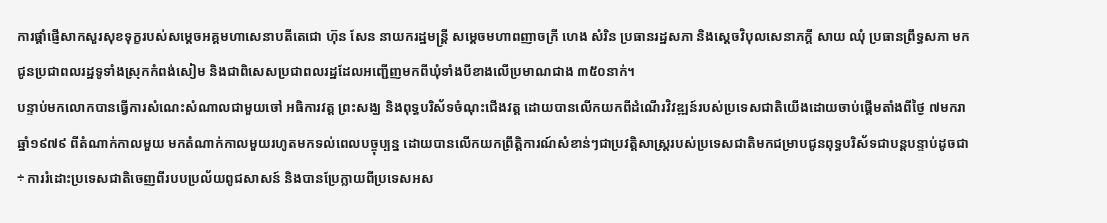ការផ្តាំផ្ញើសាកសួរសុខទុក្ខរបស់សម្តេចអគ្គមហាសេនាបតីតេជោ ហ៊ុន សែន នាយករដ្ឋមន្រ្តី សម្តេចមហាពញាចក្រី ហេង សំរិន ប្រធានរដ្ឋសភា និងស្តេចវិបុលសេនាភក្តី សាយ ឈុំ ប្រធានព្រឹទ្ធសភា មកជូនប្រជាពលរដ្ឋទូទាំងស្រុកកំពង់សៀម និងជាពិសេសប្រជាពលរដ្ឋដែលអញ្ជើញមកពីឃុំទាំងបីខាងលើប្រមាណជាង ៣៥០នាក់។
បន្ទាប់មកលោកបានធ្វើការសំណេះសំណាលជាមួយចៅ អធិការវត្ត ព្រះសង្ឃ និងពុទ្ធបរិស័ទចំណុះជើងវត្ត ដោយបានលើកយកពីដំណើរវិវឌ្ឍន៍របស់ប្រទេសជាតិយើងដោយចាប់ផ្តើមតាំងពីថ្ងៃ ៧មករា ឆ្នាំ១៩៧៩ ពីតំណាក់កាលមួយ មកតំណាក់កាលមួយរហូតមកទល់ពេលបច្ចុប្បន្ន ដោយបានលើកយកព្រឹត្តិការណ៍សំខាន់ៗជាប្រវត្តិសាស្រ្តរបស់ប្រទេសជាតិមកជម្រាបជូនពុទ្ធបរិស័ទជាបន្តបន្ទាប់ដូចជា÷ ការរំដោះប្រទេសជាតិចេញពីរបបប្រល័យពូជសាសន៍ និងបានប្រែក្លាយពីប្រទេសអស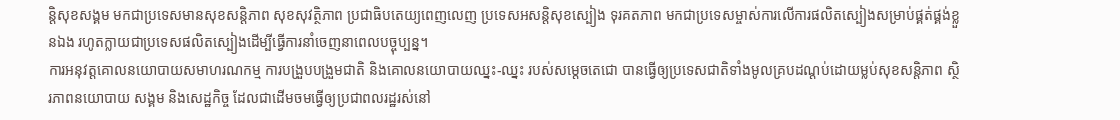ន្តិសុខសង្គម មកជាប្រទេសមានសុខសន្តិភាព សុខសុវត្ថិភាព ប្រជាធិបតេយ្យពេញលេញ ប្រទេសអសន្តិសុខស្បៀង ទុរគតភាព មកជាប្រទេសម្ចាស់ការលើការផលិតស្បៀងសម្រាប់ផ្គត់ផ្គង់ខ្លួនឯង រហូតក្លាយជាប្រទេសផលិតស្បៀងដើម្បីធ្វើការនាំចេញនាពេលបច្ចុប្បន្ន។
ការអនុវត្តគោលនយោបាយសមាហរណកម្ម ការបង្រួបបង្រួមជាតិ និងគោលនយោបាយឈ្នះ-ឈ្នះ របស់សម្តេចតេជោ បានធ្វើឲ្យប្រទេសជាតិទាំងមូលគ្របដណ្តប់ដោយម្លប់សុខសន្តិភាព ស្ថិរភាពនយោបាយ សង្គម និងសេដ្ឋកិច្ច ដែលជាដើមចមធ្វើឲ្យប្រជាពលរដ្ឋរស់នៅ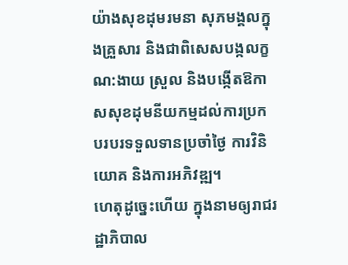យ៉ាងសុខដុមរមនា សុភមង្គលក្នុងគ្រួសារ និងជាពិសេសបង្កលក្ខណ:ងាយ ស្រួល និងបង្កើតឱកាសសុខដុមនីយកម្មដល់ការប្រកបរបរទទួលទានប្រចាំថ្ងៃ ការវិនិយោគ និងការអភិវឌ្ឍ។
ហេតុដូច្នេះហើយ ក្នុងនាមឲ្យរាជរដ្ឋាភិបាល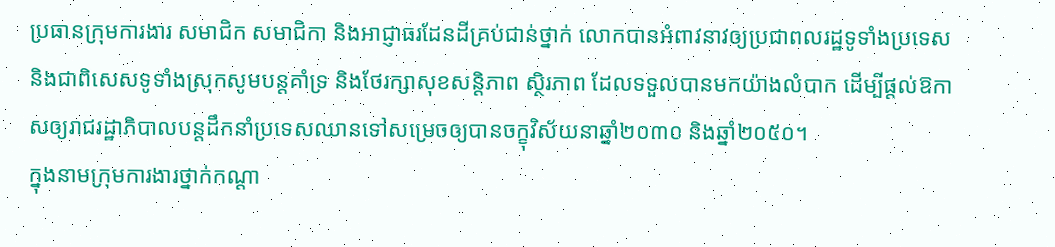ប្រធានក្រុមការងារ សមាជិក សមាជិកា និងអាជ្ញាធរដែនដីគ្រប់ជាន់ថ្នាក់ លោកបានអំពាវនាវឲ្យប្រជាពលរដ្ឋទូទាំងប្រទេស និងជាពិសេសទូទាំងស្រុកសូមបន្តគាំទ្រ និងថែរក្សាសុខសន្តិភាព ស្ថិរភាព ដែលទទួលបានមកយ៉ាងលំបាក ដើម្បីផ្តល់ឱកាសឲ្យរាជរដ្ឋាភិបាលបន្តដឹកនាំប្រទេសឈានទៅសម្រេចឲ្យបានចក្ខុវិស័យនាឆ្នាំ២០៣០ និងឆ្នាំ២០៥០។
ក្នុងនាមក្រុមការងារថ្នាក់កណ្តា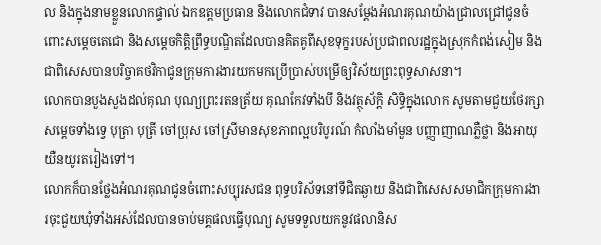ល និងក្នុងនាមខ្លួនលោកផ្ទាល់ ឯកឧត្តមប្រធាន និងលោកជំទាវ បានសម្តែងអំណរគុណយ៉ាងជ្រាលជ្រៅជូនចំពោះសម្តេចតេជោ និងសម្តេចកិត្តិព្រឹទ្ធបណ្ឌិតដែលបានគិតគូពីសុខទុក្ខរបស់ប្រជាពលរដ្ឋក្នុងស្រុកកំពង់សៀម និងជាពិសេសបានបរិច្ចាគថវិកាជូនក្រុមការងារយកមកប្រើប្រាស់បម្រើឲ្យវិស័យព្រះពុទ្ធសាសនា។
លោកបានបួងសួងដល់គុណ បុណ្យព្រះរតនត្រ័យ គុណកែវទាំងបី និងវត្ថុស័ក្តិ សិទ្ធិក្នុងលោក សូមតាមជួយថែរក្សាសម្តេចទាំងទ្វេ បុត្រា បុត្រី ចៅប្រុស ចៅស្រីមានសុខភាពល្អបរិបូរណ៍ កំលាំងមាំមួន បញ្ញាញាណភ្លឺថ្លា និងអាយុយឺនយូរតរៀងទៅ។
លោកក៏បានថ្លែងអំណរគុណជូនចំពោះសប្បុរសជន ពុទ្ធបរិស័ទនៅទីជិតឆ្ងាយ និងជាពិសេសសមាជិកក្រុមការងារចុះជួយឃុំទាំងអស់ដែលបានចាប់មគ្គផលធ្វើបុណ្យ សូមទទួលយកនូវផលានិស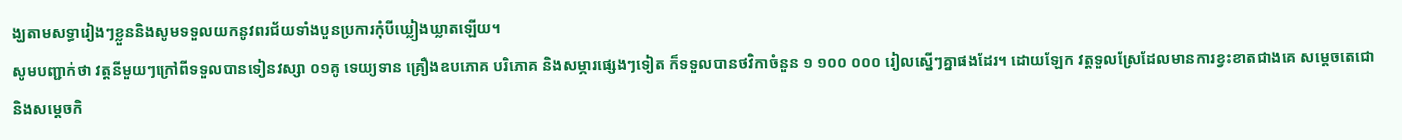ង្ឃតាមសទ្ធារៀងៗខ្លួននិងសូមទទួលយកនូវពរជ័យទាំងបួនប្រការកុំបីឃ្លៀងឃ្លាតឡើយ។
សូមបញ្ជាក់ថា វត្តនីមួយៗក្រៅពីទទួលបានទៀនវស្សា ០១គូ ទេយ្យទាន គ្រឿងឧបភោគ បរិភោគ និងសម្ភារផ្សេងៗទៀត ក៏ទទួលបានថវិកាចំនួន ១ ១០០ ០០០ រៀលស្នើៗគ្នាផងដែរ។ ដោយឡែក វត្តទួលស្រែដែលមានការខ្វះខាតជាងគេ សម្តេចតេជោ និងសម្តេចកិ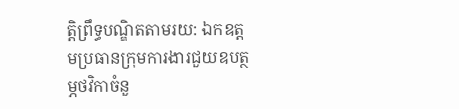ត្តិព្រឹទ្ធបណ្ឌិតតាមរយ: ឯកឧត្តមប្រធានក្រុមការងារជួយឧបត្ថម្ភថវិកាចំនួ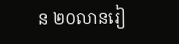ន ២០លានរៀ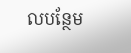លបន្ថែម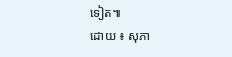ទៀត៕
ដោយ ៖ សុភា